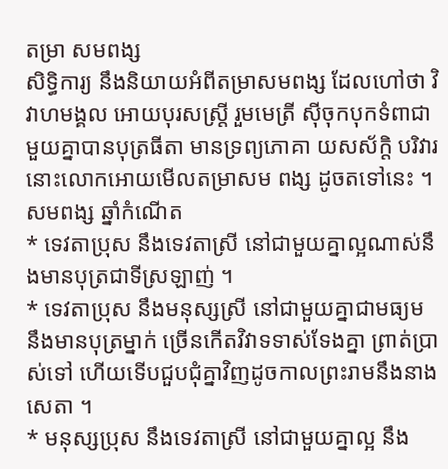តម្រា សមពង្ស
សិទិ្ធការ្យ នឹងនិយាយអំពីតម្រាសមពង្ស ដែលហៅថា វិវាហមង្គល អោយបុរសស្ត្រី រួមមេត្រី ស៊ីចុកបុកទំពាជាមួយគ្នាបានបុត្រធីតា មានទ្រព្យភោគា យសស័ក្ដិ បរិវារ នោះលោកអោយមើលតម្រាសម ពង្ស ដូចតទៅនេះ ។
សមពង្ស ឆ្នាំកំណើត
* ទេវតាប្រុស នឹងទេវតាស្រី នៅជាមួយគ្នាល្អណាស់នឹងមានបុត្រជាទីស្រឡាញ់ ។
* ទេវតាប្រុស នឹងមនុស្សស្រី នៅជាមួយគ្នាជាមធ្យម នឹងមានបុត្រម្នាក់ ច្រើនកើតវិវាទទាស់ទែងគ្នា ព្រាត់ប្រាស់ទៅ ហើយទើបជួបជុំគ្នាវិញដូចកាលព្រះរាមនឹងនាងសេតា ។
* មនុស្សប្រុស នឹងទេវតាស្រី នៅជាមួយគ្នាល្អ នឹង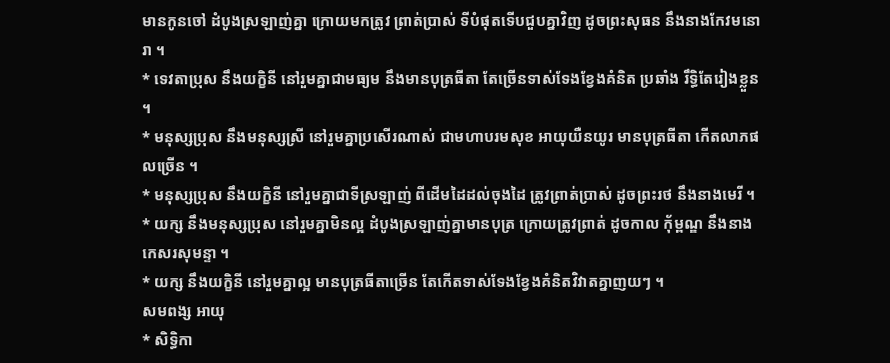មានកូនចៅ ដំបូងស្រឡាញ់គ្នា ក្រោយមកត្រូវ ព្រាត់ប្រាស់ ទីបំផុតទើបជួបគ្នាវិញ ដូចព្រះសុធន នឹងនាងកែវមនោរា ។
* ទេវតាប្រុស នឹងយក្ខិនី នៅរួមគ្នាជាមធ្យម នឹងមានបុត្រធីតា តែច្រើនទាស់ទែងខ្វែងគំនិត ប្រឆាំង រឹទ្ធិតែរៀងខ្លួន ។
* មនុស្សប្រុស នឹងមនុស្សស្រី នៅរួមគ្នាប្រសើរណាស់ ជាមហាបរមសុខ អាយុយឺនយូរ មានបុត្រធីតា កើតលាភផលច្រើន ។
* មនុស្សប្រុស នឹងយក្ខិនី នៅរួមគ្នាជាទីស្រឡាញ់ ពីដើមដៃដល់ចុងដៃ ត្រូវព្រាត់ប្រាស់ ដូចព្រះរថ នឹងនាងមេរី ។
* យក្ស នឹងមនុស្សប្រុស នៅរួមគ្នាមិនល្អ ដំបូងស្រឡាញ់គ្នាមានបុត្រ ក្រោយត្រូវព្រាត់ ដូចកាល កុ័ម្ពណ្ឌ នឹងនាងកេសរសុមន្ទា ។
* យក្ស នឹងយក្ខិនី នៅរួមគ្នាល្អ មានបុត្រធីតាច្រើន តែកើតទាស់ទែងខ្វែងគំនិតវិវាតគ្នាញយៗ ។
សមពង្ស អាយុ
* សិទ្ធិកា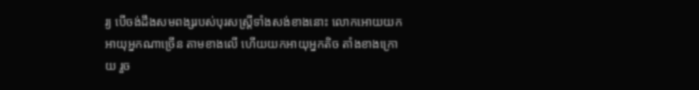រ្យ បើចង់ដឹងសមពង្សរបស់បុរសស្ត្រីទាំងសង់ខាងនោះ លោកអោយយកអាយុអ្នកណាច្រើន តាមខាងលើ ហើយយកអាយុអ្នកតិច តាំងខាងក្រោយ រួច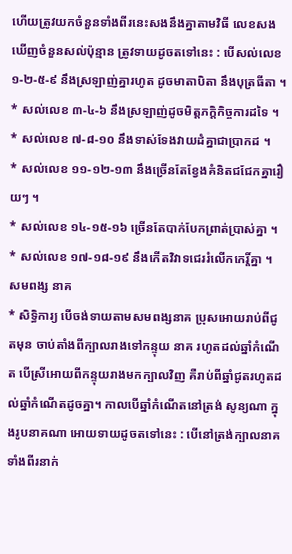ហើយត្រូវយកចំនួនទាំងពីរនេះសងនឹងគ្នាតាមវិធី លេខសង ឃើញចំនួនសល់ប៉ុន្មាន ត្រូវទាយដូចតទៅនេះ : បើសល់លេខ ១-២-៥-៩ នឹងស្រឡាញ់គ្នារហូត ដូចមាតាបិតា នឹងបុត្រធីតា ។
* សល់លេខ ៣-៤-៦ នឹងស្រឡាញ់ដូចមិត្តភក្តិកិច្ចការដទៃ ។
* សល់លេខ ៧-៨-១០ នឹងទាស់ទែងវាយដំគ្នាជាប្រាកដ ។
* សល់លេខ ១១-១២-១៣ នឹងច្រើនតែខ្វែងគំនិតជជែកគ្នារឿយៗ ។
* សល់លេខ ១៤-១៥-១៦ ច្រើនតែបាក់បែកព្រាត់ប្រាស់គ្នា ។
* សល់លេខ ១៧-១៨-១៩ នឹងកើតវិវាទជេររំលើកកេរ្តិ៍គ្នា ។
សមពង្ស នាគ
* សិទ្ធិការ្យ បើចង់ទាយតាមសមពង្សនាគ ប្រុសអោយរាប់ពីជូតមុន ចាប់តាំងពីក្បាលរាងទៅកន្ទុយ នាគ រហូតដល់ឆ្នាំកំណើត បើស្រីអោយពីកន្ទុយរាងមកក្បាលវិញ គឺរាប់ពីឆ្នាំជូតរហូតដល់ឆ្នាំកំណើតដូចគ្នា។ កាលបើឆ្នាំកំណើតនៅត្រង់ សូន្យណា ក្នុងរូបនាគណា អោយទាយដូចតទៅនេះ : បើនៅត្រង់ក្បាលនាគទាំងពីរនាក់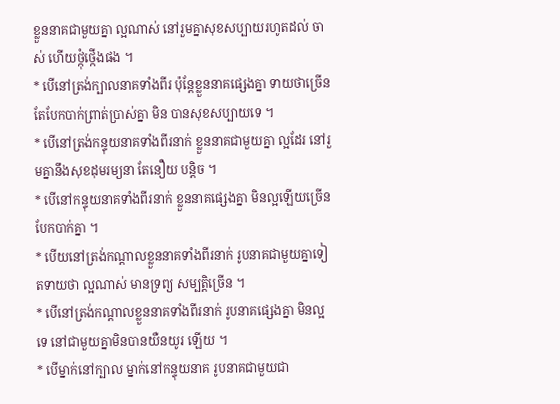ខ្លួននាគជាមួយគ្នា ល្អណាស់ នៅរួមគ្នាសុខសប្បាយរហូតដល់ ចាស់ ហើយថ្កុំថ្កើងផង ។
* បើនៅត្រង់ក្បាលនាគទាំងពីរ ប៉ុន្តែខ្លួននាគផ្សេងគ្នា ទាយថាច្រើនតែបែកបាក់ព្រាត់ប្រាស់គ្នា មិន បានសុខសប្បាយទេ ។
* បើនៅត្រង់កន្ទុយនាគទាំងពីរនាក់ ខ្លួននាគជាមួយគ្នា ល្អដែរ នៅរួមគ្នានឹងសុខដុមរម្យនា តែនឿយ បន្តិច ។
* បើនៅកន្ទុយនាគទាំងពីរនាក់ ខ្លួននាគផ្សេងគ្នា មិនល្អឡើយច្រើនបែកបាក់គ្នា ។
* បើយនៅត្រង់កណ្ដាលខ្លួននាគទាំងពីរនាក់ រូបនាគជាមួយគ្នាទៀតទាយថា ល្អណាស់ មានទ្រព្យ សម្បត្តិច្រើន ។
* បើនៅត្រង់កណ្ដាលខ្លួននាគទាំងពីរនាក់ រូបនាគផ្សេងគ្នា មិនល្អទេ នៅជាមួយគ្នាមិនបានយឺនយូរ ឡើយ ។
* បើម្នាក់នៅក្បាល ម្នាក់នៅកន្ទុយនាគ រូបនាគជាមួយជា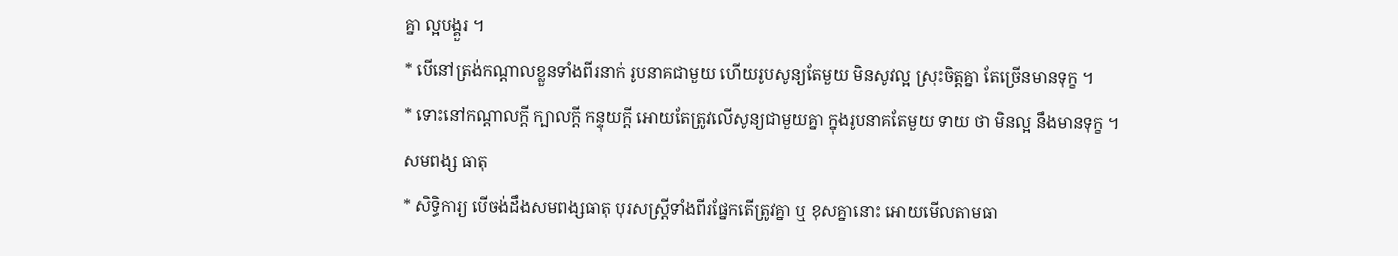គ្នា ល្អបង្គួរ ។
* បើនៅត្រង់កណ្ដាលខ្លួនទាំងពីរនាក់ រូបនាគជាមួយ ហើយរូបសូន្យតែមួយ មិនសូវល្អ ស្រុះចិត្តគ្នា តែច្រើនមានទុក្ខ ។
* ទោះនៅកណ្ដាលក្ដី ក្បាលក្ដី កន្ទុយក្ដី អោយតែត្រូវលើសូន្យជាមួយគ្នា ក្នុងរូបនាគតែមួយ ទាយ ថា មិនល្អ នឹងមានទុក្ខ ។
សមពង្ស ធាតុ
* សិទ្ធិការ្យ បើចង់ដឹងសមពង្សធាតុ បុរសស្ត្រីទាំងពីរផ្នែកតើត្រូវគ្នា ឬ ខុសគ្នានោះ អោយមើលតាមធា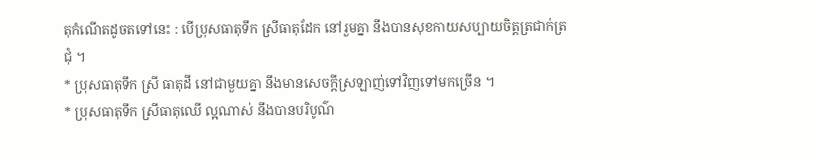តុកំណើតដូចតទៅនេះ : បើប្រុសធាតុទឹក ស្រីធាតុដែក នៅរួមគ្នា នឹងបានសុខកាយសប្បាយចិត្តត្រជាក់ត្រជុំ ។
* ប្រុសធាតុទឹក ស្រី ធាតុដី នៅជាមួយគ្នា នឹងមានសេចក្ដីស្រឡាញ់ទៅវិញទៅមកច្រើន ។
* ប្រុសធាតុទឹក ស្រីធាតុឈើ ល្អណាស់ នឹងបានបរិបូណ៌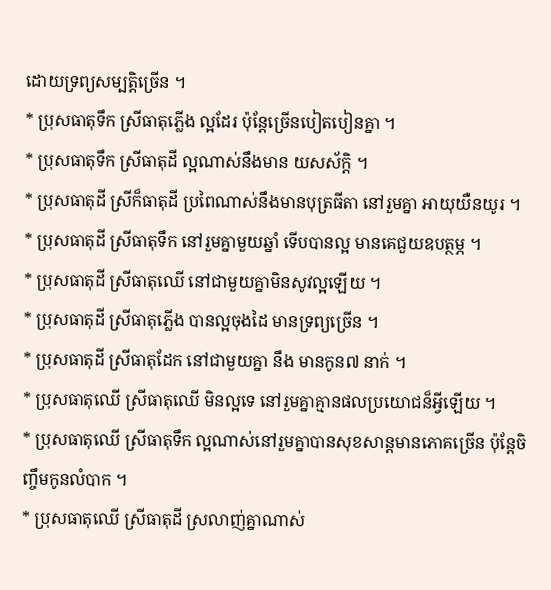ដោយទ្រព្យសម្បត្តិច្រើន ។
* ប្រុសធាតុទឹក ស្រីធាតុភ្លើង ល្អដែរ ប៉ុន្តែច្រើនបៀតបៀនគ្នា ។
* ប្រុសធាតុទឹក ស្រីធាតុដី ល្អណាស់នឹងមាន យសស័ក្តិ ។
* ប្រុសធាតុដី ស្រីក៏ធាតុដី ប្រពៃណាស់នឹងមានបុត្រធីតា នៅរួមគ្នា អាយុយឺនយូរ ។
* ប្រុសធាតុដី ស្រីធាតុទឹក នៅរួមគ្នាមួយឆ្នាំ ទើបបានល្អ មានគេជួយឧបត្ថម្ភ ។
* ប្រុសធាតុដី ស្រីធាតុឈើ នៅជាមួយគ្នាមិនសូវល្អឡើយ ។
* ប្រុសធាតុដី ស្រីធាតុភ្លើង បានល្អចុងដៃ មានទ្រព្យច្រើន ។
* ប្រុសធាតុដី ស្រីធាតុដែក នៅជាមួយគ្នា នឹង មានកូន៧ នាក់ ។
* ប្រុសធាតុឈើ ស្រីធាតុឈើ មិនល្អទេ នៅរួមគ្នាគ្មានផលប្រយោជន៏អ្វីឡើយ ។
* ប្រុសធាតុឈើ ស្រីធាតុទឹក ល្អណាស់នៅរួមគ្នាបានសុខសាន្តមានភោគច្រើន ប៉ុន្តែចិញ្ចឹមកូនលំបាក ។
* ប្រុសធាតុឈើ ស្រីធាតុដី ស្រលាញ់គ្នាណាស់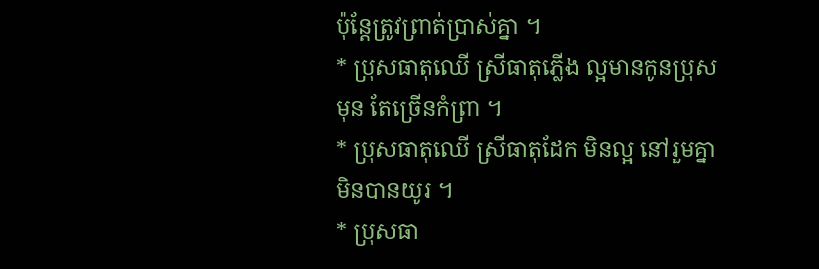ប៉ុន្តែត្រូវព្រាត់ប្រាស់គ្នា ។
* ប្រុសធាតុឈើ ស្រីធាតុភ្លើង ល្អមានកូនប្រុសមុន តែច្រើនកំព្រា ។
* ប្រុសធាតុឈើ ស្រីធាតុដែក មិនល្អ នៅរួមគ្នាមិនបានយូរ ។
* ប្រុសធា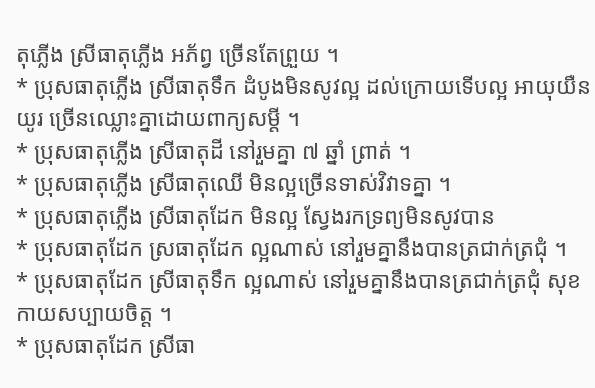តុភ្លើង ស្រីធាតុភ្លើង អភ័ព្វ ច្រើនតែព្រួយ ។
* ប្រុសធាតុភ្លើង ស្រីធាតុទឹក ដំបូងមិនសូវល្អ ដល់ក្រោយទើបល្អ អាយុយឺនយូរ ច្រើនឈ្លោះគ្នាដោយពាក្យសម្តី ។
* ប្រុសធាតុភ្លើង ស្រីធាតុដី នៅរួមគ្នា ៧ ឆ្នាំ ព្រាត់ ។
* ប្រុសធាតុភ្លើង ស្រីធាតុឈើ មិនល្អច្រើនទាស់វិវាទគ្នា ។
* ប្រុសធាតុភ្លើង ស្រីធាតុដែក មិនល្អ ស្វែងរកទ្រព្យមិនសូវបាន
* ប្រុសធាតុដែក ស្រធាតុដែក ល្អណាស់ នៅរួមគ្នានឹងបានត្រជាក់ត្រជុំ ។
* ប្រុសធាតុដែក ស្រីធាតុទឹក ល្អណាស់ នៅរួមគ្នានឹងបានត្រជាក់ត្រជុំ សុខកាយសប្បាយចិត្ត ។
* ប្រុសធាតុដែក ស្រីធា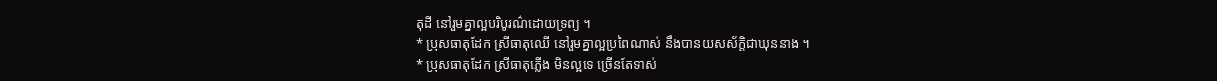តុដី នៅរួមគ្នាល្អបរិបូរណ៌ដោយទ្រព្យ ។
* ប្រុសធាតុដែក ស្រីធាតុឈើ នៅរួមគ្នាល្អប្រពៃណាស់ នឹងបានយសស័ក្តិជាឃុននាង ។
* ប្រុសធាតុដែក ស្រីធាតុភ្លើង មិនល្អទេ ច្រើនតែទាស់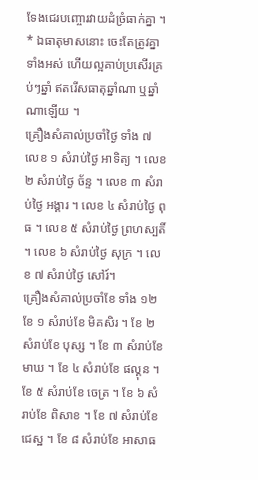ទែងជេរបញ្ចោរវាយដំច្រំធាក់គ្នា ។
* ឯធាតុមាសនោះ ចេះតែត្រូវគ្នាទាំងអស់ ហើយល្អគាប់ប្រសើរគ្រប់ៗឆ្នាំ ឥតរើសធាតុឆ្នាំណា ឬឆ្នាំណាឡើយ ។
គ្រឿងសំគាល់ប្រចាំថ្ងៃ ទាំង ៧
លេខ ១ សំរាប់ថ្ងៃ អាទិត្យ ។ លេខ ២ សំរាប់ថ្ងៃ ច័ន្ទ ។ លេខ ៣ សំរាប់ថ្ងៃ អង្គារ ។ លេខ ៤ សំរាប់ថ្ងៃ ពុធ ។ លេខ ៥ សំរាប់ថ្ងៃ ព្រហស្បតិ៍ ។ លេខ ៦ សំរាប់ថ្ងៃ សុក្រ ។ លេខ ៧ សំរាប់ថ្ងៃ សៅរ៍។
គ្រឿងសំគាល់ប្រចាំខែ ទាំង ១២
ខែ ១ សំរាប់ខែ មិគសិរ ។ ខែ ២ សំរាប់ខែ បុស្ស ។ ខែ ៣ សំរាប់ខែ មាឃ ។ ខែ ៤ សំរាប់ខែ ផល្គុន ។ ខែ ៥ សំរាប់ខែ ចេត្រ ។ ខែ ៦ សំរាប់ខែ ពិសាខ ។ ខែ ៧ សំរាប់ខែជេស្ឋ ។ ខែ ៨ សំរាប់ខែ អាសាធ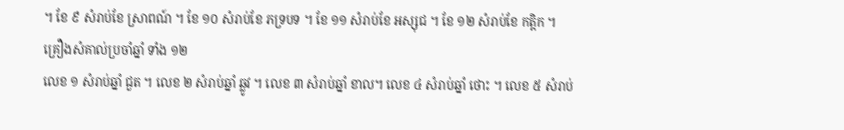។ ខែ ៩ សំរាប់ខែ ស្រាពណ៍ ។ ខែ ១០ សំរាប់ខែ ភទ្របទ ។ ខែ ១១ សំរាប់ខែ អស្សុជ ។ ខែ ១២ សំរាប់ខែ កត្តិក ។
គ្រឿងសំគាល់ប្រចាំឆ្នាំ ទាំង ១២
លេខ ១ សំរាប់ឆ្នាំ ជួត ។ លេខ ២ សំរាប់ឆ្នាំ ឆ្លូវ ។ លេខ ៣ សំរាប់ឆ្នាំ ខាល។ លេខ ៤ សំរាប់ឆ្នាំ ថោះ ។ លេខ ៥ សំរាប់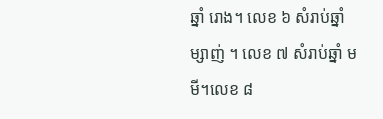ឆ្នាំ រោង។ លេខ ៦ សំរាប់ឆ្នាំ ម្សាញ់ ។ លេខ ៧ សំរាប់ឆ្នាំ មមី។លេខ ៨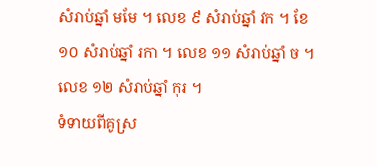សំរាប់ឆ្នាំ មមែ ។ លេខ ៩ សំរាប់ឆ្នាំ វក ។ ខែ ១០ សំរាប់ឆ្នាំ រកា ។ លេខ ១១ សំរាប់ឆ្នាំ ច ។ លេខ ១២ សំរាប់ឆ្នាំ កុរ ។
ទំទាយពីគូស្រ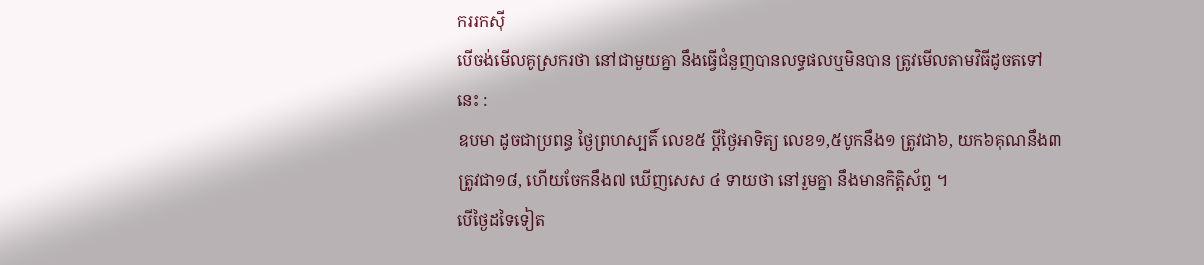កររកស៊ី
បើចង់មើលគូស្រករថា នៅជាមួយគ្នា នឹងធ្វើជំនួញបានលទ្ធផលឬមិនបាន ត្រូវមើលតាមវិធីដូចតទៅនេះ :
ឧបមា ដូចជាប្រពន្ធ ថ្ងៃព្រហស្បតិ៍ លេខ៥ ប្ដីថ្ងៃអាទិត្យ លេខ១,៥បូកនឹង១ ត្រូវជា៦, យក៦គុណនឹង៣ ត្រូវជា១៨, ហើយចែកនឹង៧ ឃើញសេស ៤ ទាយថា នៅរួមគ្នា នឹងមានកិត្តិស័ព្ទ ។
បើថ្ងៃដទៃទៀត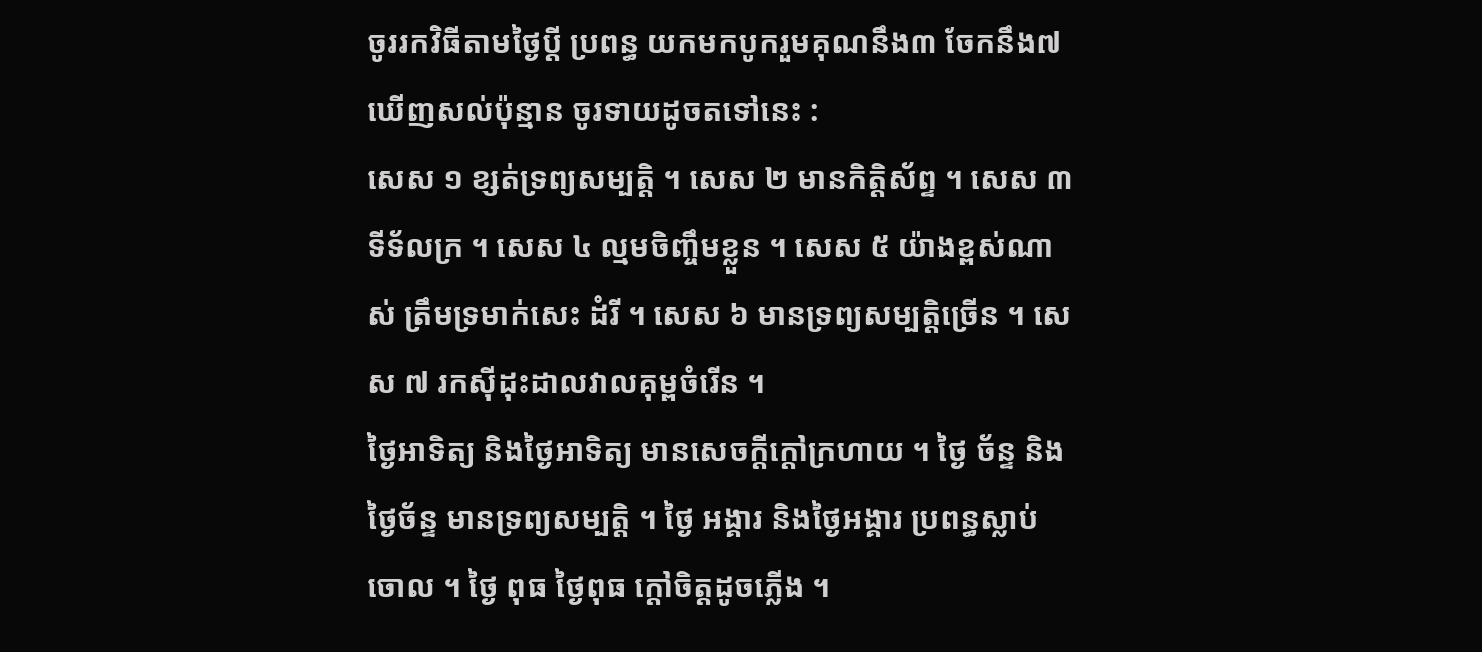ចូររកវិធីតាមថ្ងៃប្ដី ប្រពន្ធ យកមកបូករួមគុណនឹង៣ ចែកនឹង៧ ឃើញសល់ប៉ុន្មាន ចូរទាយដូចតទៅនេះ :
សេស ១ ខ្សត់ទ្រព្យសម្បត្តិ ។ សេស ២ មានកិត្តិស័ព្ទ ។ សេស ៣ ទីទ័លក្រ ។ សេស ៤ ល្មមចិញ្ចឹមខ្លួន ។ សេស ៥ យ៉ាងខ្ពស់ណាស់ ត្រឹមទ្រមាក់សេះ ដំរី ។ សេស ៦ មានទ្រព្យសម្បត្តិច្រើន ។ សេស ៧ រកស៊ីដុះដាលវាលគុម្ពចំរើន ។
ថ្ងៃអាទិត្យ និងថ្ងៃអាទិត្យ មានសេចក្ដីក្ដៅក្រហាយ ។ ថ្ងៃ ច័ន្ទ និងថ្ងៃច័ន្ទ មានទ្រព្យសម្បត្តិ ។ ថ្ងៃ អង្គារ និងថ្ងៃអង្គារ ប្រពន្ធស្លាប់ចោល ។ ថ្ងៃ ពុធ ថ្ងៃពុធ ក្ដៅចិត្តដូចភ្លើង ។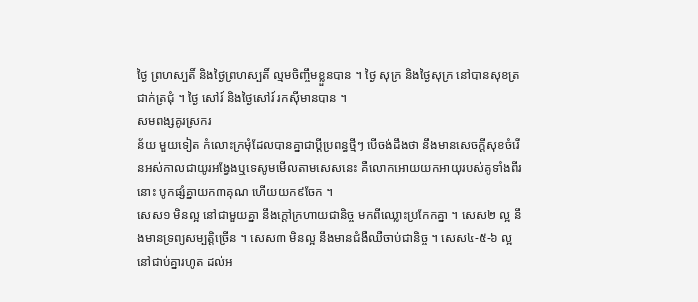ថ្ងៃ ព្រហស្បតិ៍ និងថ្ងៃព្រហស្បតិ៍ ល្មមចិញ្ចឹមខ្លួនបាន ។ ថ្ងៃ សុក្រ និងថ្ងៃសុក្រ នៅបានសុខត្រជាក់ត្រជុំ ។ ថ្ងៃ សៅរ៍ និងថ្ងៃសៅរ៍ រកស៊ីមានបាន ។
សមពង្សគូរស្រករ
ន័យ មួយទៀត កំលោះក្រមុំដែលបានគ្នាជាប្ដីប្រពន្ធថ្មីៗ បើចង់ដឹងថា នឹងមានសេចក្ដីសុខចំរើនអស់កាលជាយូរអង្វែងឬទេសូមមើលតាមសេសនេះ គឺលោកអោយយកអាយុរបស់គូទាំងពីរនោះ បូកផ្សំគ្នាយក៣គុណ ហើយយក៩ចែក ។
សេស១ មិនល្អ នៅជាមួយគ្នា នឹងក្ដៅក្រហាយជានិច្ច មកពីឈ្លោះប្រកែកគ្នា ។ សេស២ ល្អ នឹងមានទ្រព្យសម្បត្តិច្រើន ។ សេស៣ មិនល្អ នឹងមានជំងឺឈឺចាប់ជានិច្ច ។ សេស៤-៥-៦ ល្អ នៅជាប់គ្នារហូត ដល់អ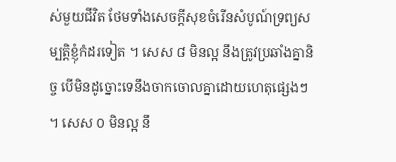ស់មួយជីវិត ថែមទាំងសេចក្ដីសុខចំរើនសំបូណ៍ទ្រព្យសម្បត្តិខ្ញុំកំដរទៀត ។ សេស ៨ មិនល្អ នឹងត្រូវប្រឆាំងគ្នានិច្ច បើមិនដូច្នោះទេនឹងចាកចោលគ្នាដោយហេតុផ្សេងៗ ។ សេស ០ មិនល្អ នឹ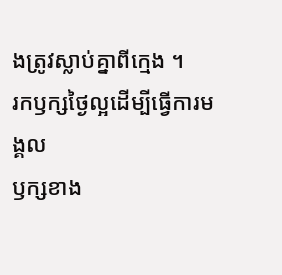ងត្រូវស្លាប់គ្នាពីក្មេង ។
រកឫក្សថ្ងៃល្អដើម្បីធ្វើការមង្គល
ឫក្សខាង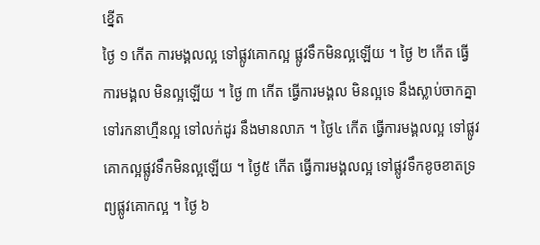ខ្នើត
ថ្ងៃ ១ កើត ការមង្គលល្អ ទៅផ្លូវគោកល្អ ផ្លូវទឹកមិនល្អឡើយ ។ ថ្ងៃ ២ កើត ធ្វើការមង្គល មិនល្អឡើយ ។ ថ្ងៃ ៣ កើត ធ្វើការមង្គល មិនល្អទេ នឹងស្លាប់ចាកគ្នា ទៅរកនាហ្មឺនល្អ ទៅលក់ដូរ នឹងមានលាភ ។ ថ្ងៃ៤ កើត ធ្វើការមង្គលល្អ ទៅផ្លូវគោកល្អផ្លូវទឹកមិនល្អឡើយ ។ ថ្ងៃ៥ កើត ធ្វើការមង្គលល្អ ទៅផ្លូវទឹកខូចខាតទ្រព្យផ្លូវគោកល្អ ។ ថ្ងៃ ៦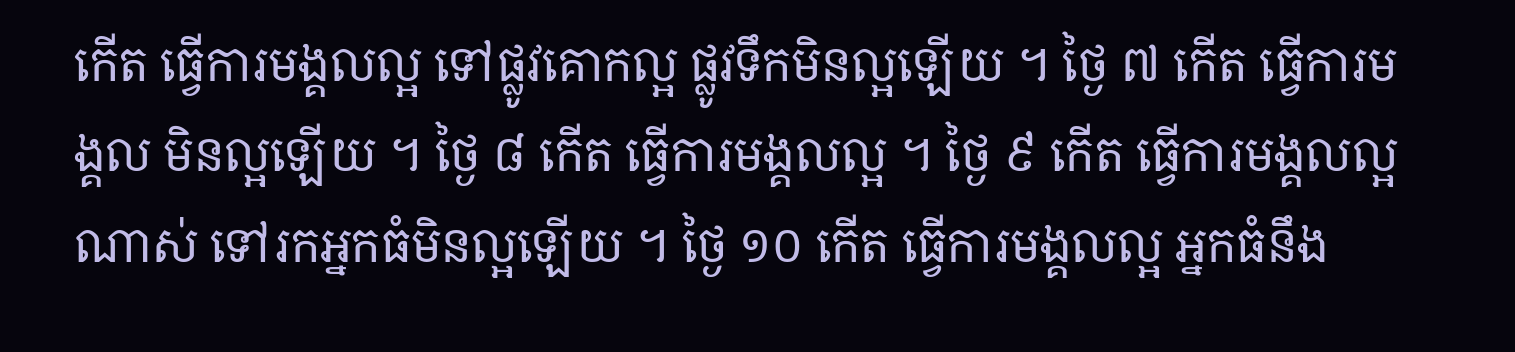កើត ធ្វើការមង្គលល្អ ទៅផ្លូវគោកល្អ ផ្លូវទឹកមិនល្អឡើយ ។ ថ្ងៃ ៧ កើត ធ្វើការមង្គល មិនល្អឡើយ ។ ថ្ងៃ ៨ កើត ធ្វើការមង្គលល្អ ។ ថ្ងៃ ៩ កើត ធ្វើការមង្គលល្អណាស់ ទៅរកអ្នកធំមិនល្អឡើយ ។ ថ្ងៃ ១០ កើត ធ្វើការមង្គលល្អ អ្នកធំនឹង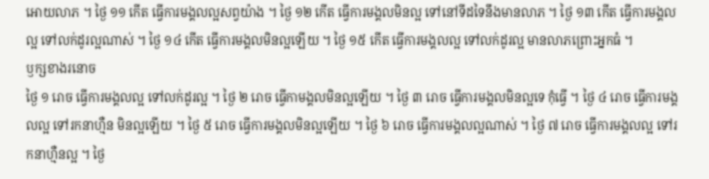អោយលាភ ។ ថ្ងៃ ១១ កើត ធ្វើការមង្គលល្អសព្វយ៉ាង ។ ថ្ងៃ ១២ កើត ធ្វើការមង្គលមិនល្អ ទៅនៅទីដទៃនឹងមានលាភ ។ ថ្ងៃ ១៣ កើត ធ្វើការមង្គលល្អ ទៅលក់ដូរល្អណាស់ ។ ថ្ងៃ ១៤ កើត ធ្វើការមង្គលមិនល្អឡើយ ។ ថ្ងៃ ១៥ កើត ធ្វើការមង្គលល្អ ទៅលក់ដូរល្អ មានលាភព្រោះអ្នកធំ ។
ឫក្សខាងរនោច
ថ្ងៃ ១ រោច ធ្វើការមង្គលល្អ ទៅលក់ដូរល្អ ។ ថ្ងៃ ២ រោច ធ្វើកាមង្គលមិនល្អឡើយ ។ ថ្ងៃ ៣ រោច ធ្វើការមង្គលមិនល្អទេ កុំធ្វើ ។ ថ្ងៃ ៤ រោច ធ្វើការមង្គលល្អ ទៅរកនាហ្មឺន មិនល្អឡើយ ។ ថ្ងៃ ៥ រោច ធ្វើការមង្គលមិនល្អឡើយ ។ ថ្ងៃ ៦ រោច ធ្វើការមង្គលល្អណាស់ ។ ថ្ងៃ ៧ រោច ធ្វើការមង្គលល្អ ទៅរកនាហ្មឺនល្អ ។ ថ្ងៃ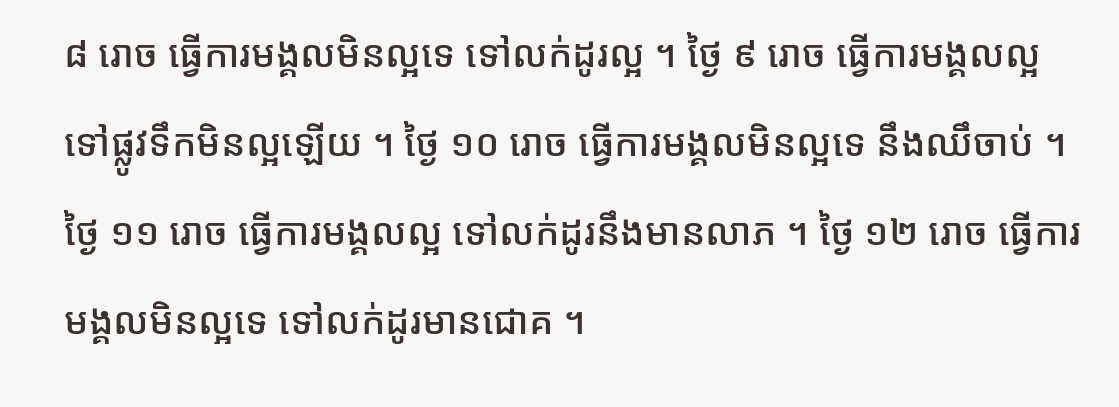៨ រោច ធ្វើការមង្គលមិនល្អទេ ទៅលក់ដូរល្អ ។ ថ្ងៃ ៩ រោច ធ្វើការមង្គលល្អ ទៅផ្លូវទឹកមិនល្អឡើយ ។ ថ្ងៃ ១០ រោច ធ្វើការមង្គលមិនល្អទេ នឹងឈឹចាប់ ។ ថ្ងៃ ១១ រោច ធ្វើការមង្គលល្អ ទៅលក់ដូរនឹងមានលាភ ។ ថ្ងៃ ១២ រោច ធ្វើការមង្គលមិនល្អទេ ទៅលក់ដូរមានជោគ ។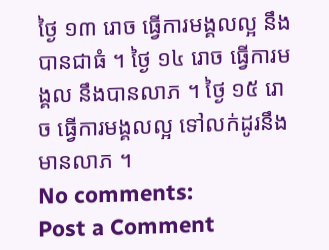ថ្ងៃ ១៣ រោច ធ្វើការមង្គលល្អ នឹងបានជាធំ ។ ថ្ងៃ ១៤ រោច ធ្វើការមង្គល នឹងបានលាភ ។ ថ្ងៃ ១៥ រោច ធ្វើការមង្គលល្អ ទៅលក់ដូរនឹងមានលាភ ។
No comments:
Post a Comment